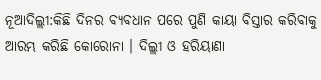ନୂଆଦିଲ୍ଲୀ:କିଛି ଦିନର ବ୍ୟବଧାନ ପରେ ପୁଣି କାୟା ବିସ୍ତାର କରିବାକୁ ଆରମ୍ଭ କରିଛି କୋରୋନା । ଦିଲ୍ଲୀ ଓ ହରିୟାଣା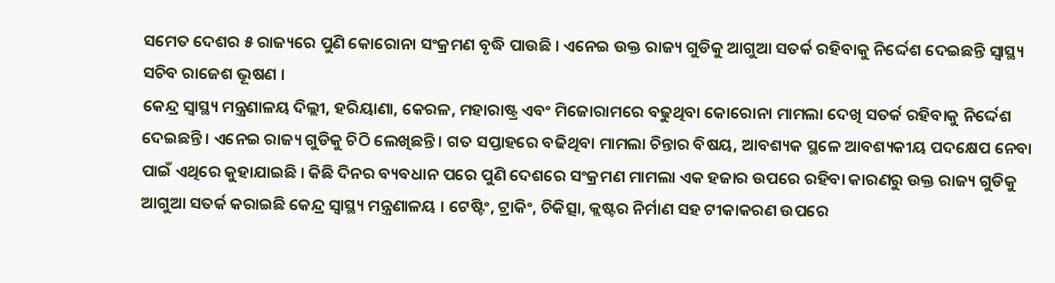ସମେତ ଦେଶର ୫ ରାଜ୍ୟରେ ପୁଣି କୋରୋନା ସଂକ୍ରମଣ ବୃଦ୍ଧି ପାଉଛି । ଏନେଇ ଉକ୍ତ ରାଜ୍ୟ ଗୁଡିକୁ ଆଗୁଆ ସତର୍କ ରହିବାକୁ ନିର୍ଦ୍ଦେଶ ଦେଇଛନ୍ତି ସ୍ବାସ୍ଥ୍ୟ ସଚିବ ରାଜେଶ ଭୂଷଣ ।
କେନ୍ଦ୍ର ସ୍ୱାସ୍ଥ୍ୟ ମନ୍ତ୍ରଣାଳୟ ଦିଲ୍ଲୀ, ହରିୟାଣା, କେରଳ, ମହାରାଷ୍ଟ୍ର ଏବଂ ମିଜୋରାମରେ ବଢୁଥିବା କୋରୋନା ମାମଲା ଦେଖି ସତର୍କ ରହିବାକୁ ନିର୍ଦ୍ଦେଶ ଦେଇଛନ୍ତି । ଏନେଇ ରାଜ୍ୟ ଗୁଡିକୁ ଚିଠି ଲେଖିଛନ୍ତି । ଗତ ସପ୍ତାହରେ ବଢିଥିବା ମାମଲା ଚିନ୍ତାର ବିଷୟ, ଆବଶ୍ୟକ ସ୍ଥଳେ ଆବଶ୍ୟକୀୟ ପଦକ୍ଷେପ ନେବା ପାଇଁ ଏଥିରେ କୁହାଯାଇଛି । କିଛି ଦିନର ବ୍ୟବଧାନ ପରେ ପୁଣି ଦେଶରେ ସଂକ୍ରମଣ ମାମଲା ଏକ ହଜାର ଉପରେ ରହିବା କାରଣରୁ ଉକ୍ତ ରାଜ୍ୟ ଗୁଡିକୁ ଆଗୁଆ ସତର୍କ କରାଇଛି କେନ୍ଦ୍ର ସ୍ୱାସ୍ଥ୍ୟ ମନ୍ତ୍ରଣାଳୟ । ଟେଷ୍ଟିଂ, ଟ୍ରାକିଂ, ଚିକିତ୍ସା, କ୍ଲଷ୍ଟର ନିର୍ମାଣ ସହ ଟୀକାକରଣ ଉପରେ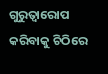ଗୁରୁତ୍ବାରୋପ କରିବାକୁ ଚିଠିରେ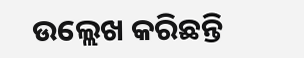ଉଲ୍ଲେଖ କରିଛନ୍ତି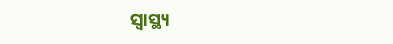ସ୍ବାସ୍ଥ୍ୟ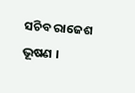ସଚିବ ରାଜେଶ ଭୂଷଣ ।